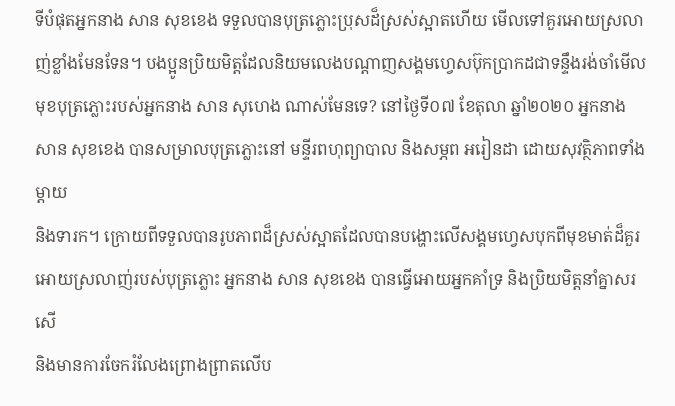ទីបំផុតអ្នកនាង សាន សុខខេង ទទួលបានបុត្រភ្លោះប្រុសដ៏ស្រស់ស្អាតហើយ មើលទៅគួរអោយស្រលាញ់ខ្លាំងមែនទែន។ បងប្អូនប្រិយមិត្តដែលនិយមលេងបណ្តាញសង្គមហ្វេសប៊ុកប្រាកដជាទន្ទឹងរង់ចាំមើល
មុខបុត្រភ្លោះរបស់អ្នកនាង សាន សុហេង ណាស់មែនទេ? នៅថ្ងៃទី០៧ ខែតុលា ឆ្នាំ២០២០ អ្នកនាង សាន សុខខេង បានសម្រាលបុត្រភ្លោះនៅ មន្ទីរពហុព្យាបាល និងសម្ភព អរៀនដា ដោយសុវត្ថិភាពទាំងម្តាយ
និងទារក។ ក្រោយពីទទួលបានរូបភាពដ៏ស្រស់ស្អាតដែលបានបង្ហោះលើសង្គមហ្វេសបុកពីមុខមាត់ដ៏គួរអោយស្រលាញ់របស់បុត្រភ្លោះ អ្នកនាង សាន សុខខេង បានធ្វើអោយអ្នកគាំទ្រ និងប្រិយមិត្តនាំគ្នាសរសើ
និងមានការចែករំលែងព្រោងព្រាតលើប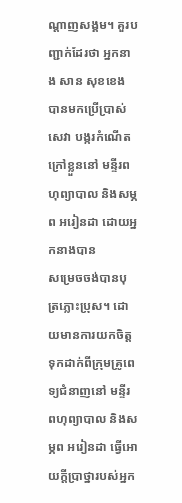ណ្តាញសង្គម។ គួរបញ្ជាក់ដែរថា អ្នកនាង សាន សុខខេង បានមកប្រើប្រាស់សេវា បង្ករកំណើតក្រៅខ្លួននៅ មន្ទីរពហុព្យាបាល និងសម្ភព អរៀនដា ដោយអ្នកនាងបាន
សម្រេចចង់បានបុត្រភ្លោះប្រុស។ ដោយមានការយកចិត្តទុកដាក់ពីក្រុមគ្រូពេទ្យជំនាញនៅ មន្ទីរពហុព្យាបាល និងសម្ភព អរៀនដា ធ្វើអោយក្តីប្រាថ្នារបស់អ្នក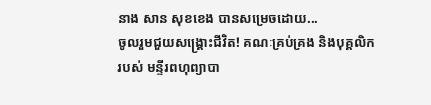នាង សាន សុខខេង បានសម្រេចដោយ...
ចូលរួមជួយសង្គ្រោះជីវិត! គណៈគ្រប់គ្រង និងបុគ្គលិករបស់ មន្ទីរពហុព្យាបា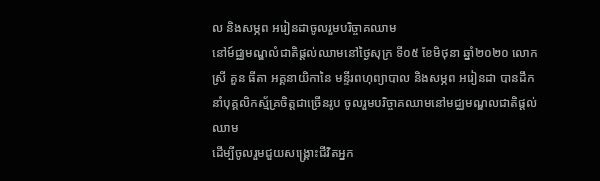ល និងសម្ភព អរៀនដាចូលរួមបរិច្ចាគឈាម
នៅម៍ជ្ឈមណ្ឌលំជាតិផ្តល់ឈាមនៅថ្ងៃសុក្រ ទី០៥ ខែមិថុនា ឆ្នាំ២០២០ លោកស្រី គួន ធីតា អគ្គនាយិកានៃ មន្ទីរពហុព្យាបាល និងសម្ភព អរៀនដា បានដឹកនាំបុគ្គលិកស្ម័គ្រចិត្តជាច្រើនរូប ចូលរួមបរិច្ចាគឈាមនៅមជ្ឈមណ្ឌលជាតិផ្តល់ឈាម
ដើម្បីចូលរួមជួយសង្គ្រោះជីវិតអ្នក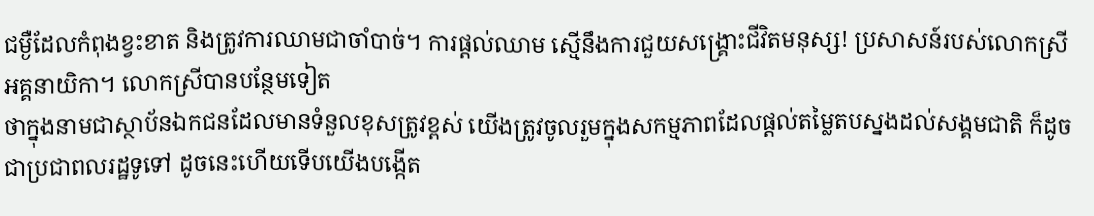ជម្ងឺដែលកំពុងខ្វះខាត និងត្រូវការឈាមជាចាំបាច់។ ការផ្តល់ឈាម ស្មើនឹងការជួយសង្គ្រោះជីវិតមនុស្ស! ប្រសាសន៍របស់លោកស្រីអគ្គនាយិកា។ លោកស្រីបានបន្ថែមទៀត
ថាក្នុងនាមជាស្ថាប័នឯកជនដែលមានទំនួលខុសត្រូវខ្ពស់ យើងត្រូវចូលរួមក្នុងសកម្មភាពដែលផ្តល់តម្លៃតបស្នងដល់សង្គមជាតិ ក៏ដូចជាប្រជាពលរដ្ឋទូទៅ ដូចនេះហើយទើបយើងបង្កើត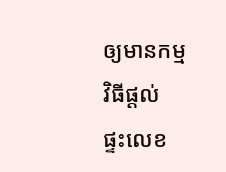ឲ្យមានកម្មវិធីផ្តល់
ផ្ទះលេខ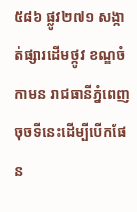៥៨៦ ផ្លូវ២៧១ សង្កាត់ផ្សារដើមថ្កូវ ខណ្ឌចំកាមន រាជធានីភ្នំពេញ
ចុចទីនេះដើម្បីបើកផែន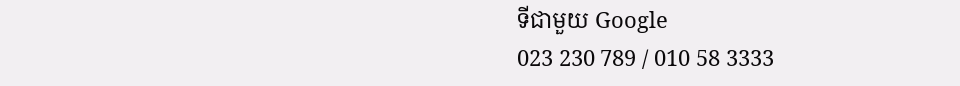ទីជាមួយ Google
023 230 789 / 010 58 3333